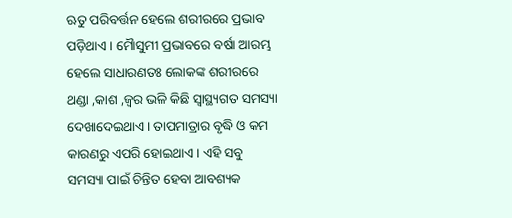ଋତୁ ପରିବର୍ତ୍ତନ ହେଲେ ଶରୀରରେ ପ୍ରଭାବ ପଡ଼ିଥାଏ । ମୈାସୁମୀ ପ୍ରଭାବରେ ବର୍ଷା ଆରମ୍ଭ ହେଲେ ସାଧାରଣତଃ ଲୋକଙ୍କ ଶରୀରରେ ଥଣ୍ଡା ,କାଶ ,ଜ୍ୱର ଭଳି କିଛି ସ୍ୱାସ୍ଥ୍ୟଗତ ସମସ୍ୟା ଦେଖାଦେଇଥାଏ । ତାପମାତ୍ରାର ବୃଦ୍ଧି ଓ କମ କାରଣରୁ ଏପରି ହୋଇଥାଏ । ଏହି ସବୁ ସମସ୍ୟା ପାଇଁ ଚିନ୍ତିତ ହେବା ଆବଶ୍ୟକ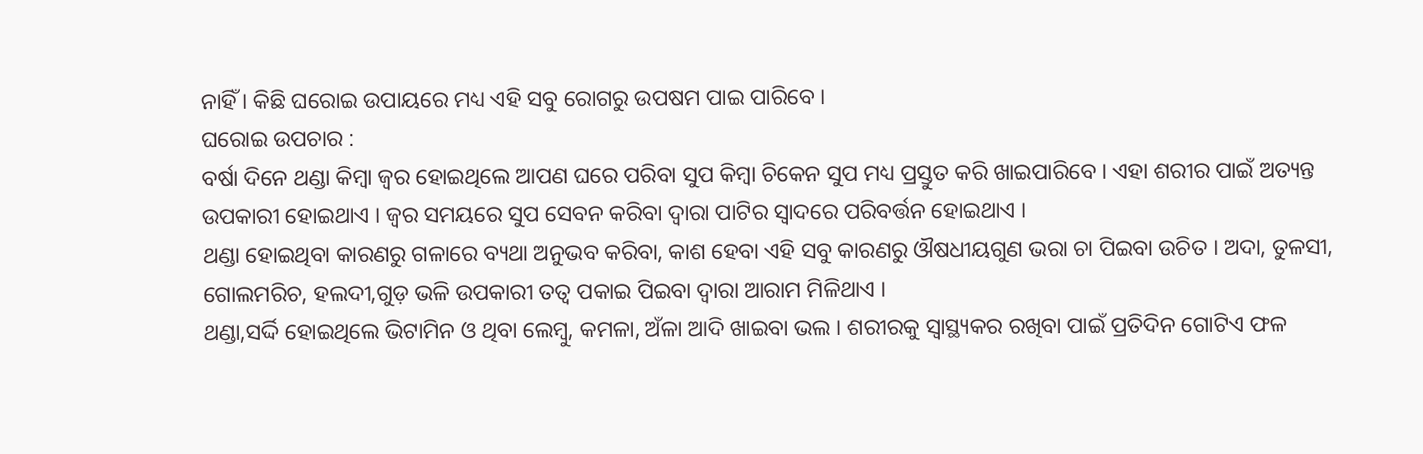ନାହିଁ । କିଛି ଘରୋଇ ଉପାୟରେ ମଧ୍ୟ ଏହି ସବୁ ରୋଗରୁ ଉପଷମ ପାଇ ପାରିବେ ।
ଘରୋଇ ଉପଚାର :
ବର୍ଷା ଦିନେ ଥଣ୍ଡା କିମ୍ବା ଜ୍ୱର ହୋଇଥିଲେ ଆପଣ ଘରେ ପରିବା ସୁପ କିମ୍ବା ଚିକେନ ସୁପ ମଧ୍ୟ ପ୍ରସ୍ତୁତ କରି ଖାଇପାରିବେ । ଏହା ଶରୀର ପାଇଁ ଅତ୍ୟନ୍ତ ଉପକାରୀ ହୋଇଥାଏ । ଜ୍ୱର ସମୟରେ ସୁପ ସେବନ କରିବା ଦ୍ୱାରା ପାଟିର ସ୍ୱାଦରେ ପରିବର୍ତ୍ତନ ହୋଇଥାଏ ।
ଥଣ୍ଡା ହୋଇଥିବା କାରଣରୁ ଗଳାରେ ବ୍ୟଥା ଅନୁଭବ କରିବା, କାଶ ହେବା ଏହି ସବୁ କାରଣରୁ ଔଷଧୀୟଗୁଣ ଭରା ଚା ପିଇବା ଉଚିତ । ଅଦା, ତୁଳସୀ, ଗୋଲମରିଚ, ହଲଦୀ,ଗୁଡ଼ ଭଳି ଉପକାରୀ ତତ୍ୱ ପକାଇ ପିଇବା ଦ୍ୱାରା ଆରାମ ମିଳିଥାଏ ।
ଥଣ୍ଡା,ସର୍ଦ୍ଦି ହୋଇଥିଲେ ଭିଟାମିନ ଓ ଥିବା ଲେମ୍ବୁ, କମଳା, ଅଁଳା ଆଦି ଖାଇବା ଭଲ । ଶରୀରକୁ ସ୍ୱାସ୍ଥ୍ୟକର ରଖିବା ପାଇଁ ପ୍ରତିଦିନ ଗୋଟିଏ ଫଳ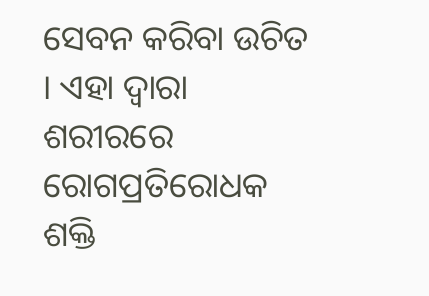ସେବନ କରିବା ଉଚିତ । ଏହା ଦ୍ୱାରା ଶରୀରରେ ରୋଗପ୍ରତିରୋଧକ ଶକ୍ତି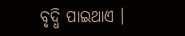ବୃଦ୍ଧି ପାଇଥାଏ ।